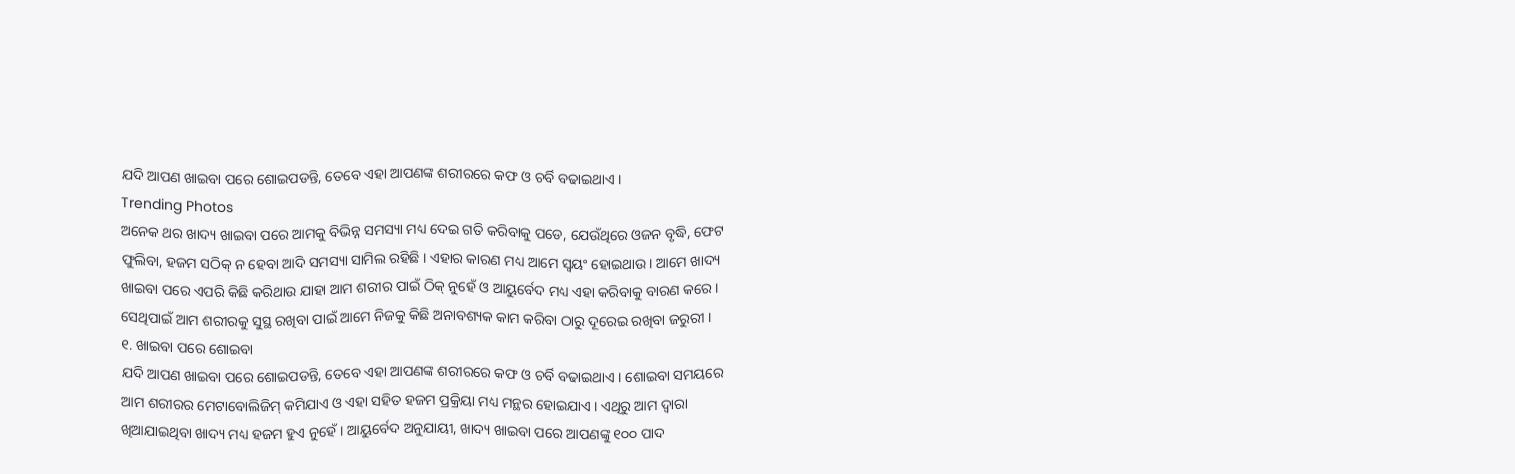ଯଦି ଆପଣ ଖାଇବା ପରେ ଶୋଇପଡନ୍ତି, ତେବେ ଏହା ଆପଣଙ୍କ ଶରୀରରେ କଫ ଓ ଚର୍ବି ବଢାଇଥାଏ ।
Trending Photos
ଅନେକ ଥର ଖାଦ୍ୟ ଖାଇବା ପରେ ଆମକୁ ବିଭିନ୍ନ ସମସ୍ୟା ମଧ୍ୟ ଦେଇ ଗତି କରିବାକୁ ପଡେ, ଯେଉଁଥିରେ ଓଜନ ବୃଦ୍ଧି, ଫେଟ ଫୁଲିବା, ହଜମ ସଠିକ୍ ନ ହେବା ଆଦି ସମସ୍ୟା ସାମିଲ ରହିଛି । ଏହାର କାରଣ ମଧ୍ୟ ଆମେ ସ୍ୱୟଂ ହୋଇଥାଉ । ଆମେ ଖାଦ୍ୟ ଖାଇବା ପରେ ଏପରି କିଛି କରିଥାଉ ଯାହା ଆମ ଶରୀର ପାଇଁ ଠିକ୍ ନୁହେଁ ଓ ଆୟୁର୍ବେଦ ମଧ୍ୟ ଏହା କରିବାକୁ ବାରଣ କରେ । ସେଥିପାଇଁ ଆମ ଶରୀରକୁ ସୁସ୍ଥ ରଖିବା ପାଇଁ ଆମେ ନିଜକୁ କିଛି ଅନାବଶ୍ୟକ କାମ କରିବା ଠାରୁ ଦୂରେଇ ରଖିବା ଜରୁରୀ ।
୧. ଖାଇବା ପରେ ଶୋଇବା
ଯଦି ଆପଣ ଖାଇବା ପରେ ଶୋଇପଡନ୍ତି, ତେବେ ଏହା ଆପଣଙ୍କ ଶରୀରରେ କଫ ଓ ଚର୍ବି ବଢାଇଥାଏ । ଶୋଇବା ସମୟରେ ଆମ ଶରୀରର ମେଟାବୋଲିଜିମ୍ କମିଯାଏ ଓ ଏହା ସହିତ ହଜମ ପ୍ରକ୍ରିୟା ମଧ୍ୟ ମନ୍ଥର ହୋଇଯାଏ । ଏଥିରୁ ଆମ ଦ୍ୱାରା ଖିଆଯାଇଥିବା ଖାଦ୍ୟ ମଧ୍ୟ ହଜମ ହୁଏ ନୁହେଁ । ଆୟୁର୍ବେଦ ଅନୁଯାୟୀ, ଖାଦ୍ୟ ଖାଇବା ପରେ ଆପଣଙ୍କୁ ୧୦୦ ପାଦ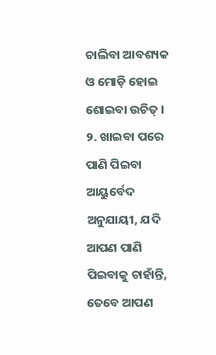ଚାଲିବା ଆବଶ୍ୟକ ଓ ମୋଡ଼ି ହୋଇ ଶୋଇବା ଉଚିତ୍ ।
୨. ଖାଇବା ପରେ ପାଣି ପିଇବା
ଆୟୁର୍ବେଦ ଅନୁଯାୟୀ, ଯଦି ଆପଣ ପାଣି ପିଇବାକୁ ଚାହାଁନ୍ତି, ତେବେ ଆପଣ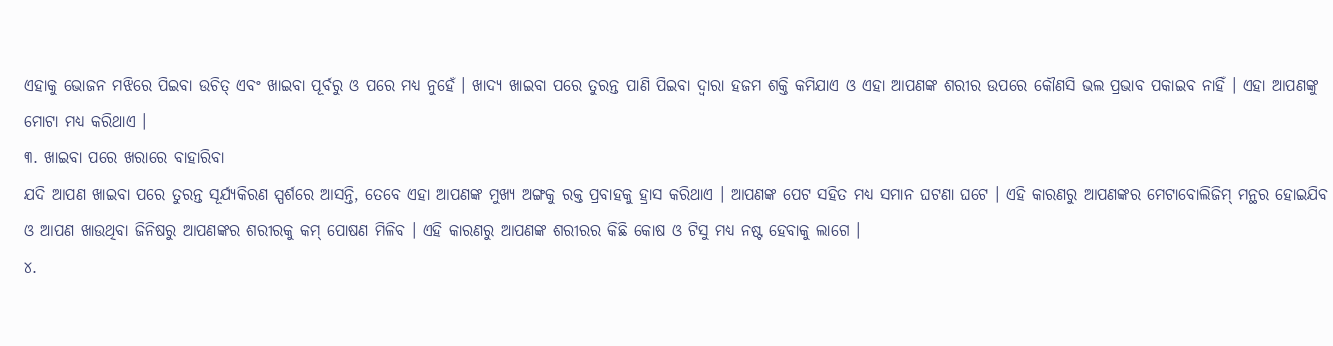ଏହାକୁ ଭୋଜନ ମଝିରେ ପିଇବା ଉଚିତ୍ ଏବଂ ଖାଇବା ପୂର୍ବରୁ ଓ ପରେ ମଧ୍ୟ ନୁହେଁ । ଖାଦ୍ୟ ଖାଇବା ପରେ ତୁରନ୍ତ ପାଣି ପିଇବା ଦ୍ୱାରା ହଜମ ଶକ୍ତି କମିଯାଏ ଓ ଏହା ଆପଣଙ୍କ ଶରୀର ଉପରେ କୌଣସି ଭଲ ପ୍ରଭାବ ପକାଇବ ନାହିଁ । ଏହା ଆପଣଙ୍କୁ ମୋଟା ମଧ୍ୟ କରିଥାଏ ।
୩. ଖାଇବା ପରେ ଖରାରେ ବାହାରିବା
ଯଦି ଆପଣ ଖାଇବା ପରେ ତୁରନ୍ତ ସୂର୍ଯ୍ୟକିରଣ ସ୍ପର୍ଶରେ ଆସନ୍ତି, ତେବେ ଏହା ଆପଣଙ୍କ ମୁଖ୍ୟ ଅଙ୍ଗକୁ ରକ୍ତ ପ୍ରବାହକୁ ହ୍ରାସ କରିଥାଏ । ଆପଣଙ୍କ ପେଟ ସହିତ ମଧ୍ୟ ସମାନ ଘଟଣା ଘଟେ । ଏହି କାରଣରୁ ଆପଣଙ୍କର ମେଟାବୋଲିଜିମ୍ ମନ୍ଥର ହୋଇଯିବ ଓ ଆପଣ ଖାଉଥିବା ଜିନିଷରୁ ଆପଣଙ୍କର ଶରୀରକୁ କମ୍ ପୋଷଣ ମିଳିବ । ଏହି କାରଣରୁ ଆପଣଙ୍କ ଶରୀରର କିଛି କୋଷ ଓ ଟିସୁ ମଧ୍ୟ ନଷ୍ଟ ହେବାକୁ ଲାଗେ ।
୪.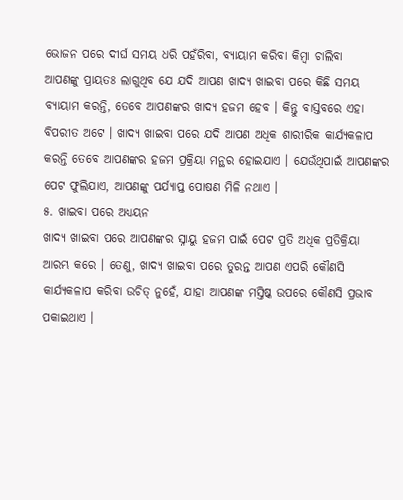ଭୋଜନ ପରେ ଦୀର୍ଘ ସମୟ ଧରି ପହଁରିବା, ବ୍ୟାୟାମ କରିବା କିମ୍ବା ଚାଲିବା
ଆପଣଙ୍କୁ ପ୍ରାୟତଃ ଲାଗୁଥିବ ଯେ ଯଦି ଆପଣ ଖାଦ୍ୟ ଖାଇବା ପରେ କିଛି ସମୟ ବ୍ୟାୟାମ କରନ୍ତି, ତେବେ ଆପଣଙ୍କର ଖାଦ୍ୟ ହଜମ ହେବ । କିନ୍ତୁ ବାସ୍ତବରେ ଏହା ବିପରୀତ ଅଟେ । ଖାଦ୍ୟ ଖାଇବା ପରେ ଯଦି ଆପଣ ଅଧିକ ଶାରୀରିକ କାର୍ଯ୍ୟକଳାପ କରନ୍ତି ତେବେ ଆପଣଙ୍କର ହଜମ ପ୍ରକ୍ରିୟା ମନ୍ଥର ହୋଇଯାଏ । ଯେଉଁଥିପାଇଁ ଆପଣଙ୍କର ପେଟ ଫୁଲିଯାଏ, ଆପଣଙ୍କୁ ପର୍ଯ୍ୟାପ୍ତ ପୋଷଣ ମିଳି ନଥାଏ ।
୫. ଖାଇବା ପରେ ଅଧ୍ୟୟନ
ଖାଦ୍ୟ ଖାଇବା ପରେ ଆପଣଙ୍କର ସ୍ନାୟୁ ହଜମ ପାଇଁ ପେଟ ପ୍ରତି ଅଧିକ ପ୍ରତିକ୍ରିୟା ଆରମ୍ଭ କରେ । ତେଣୁ, ଖାଦ୍ୟ ଖାଇବା ପରେ ତୁରନ୍ତ ଆପଣ ଏପରି କୌଣସି କାର୍ଯ୍ୟକଳାପ କରିବା ଉଚିତ୍ ନୁହେଁ, ଯାହା ଆପଣଙ୍କ ମସ୍ତିଷ୍କ ଉପରେ କୌଣସି ପ୍ରଭାବ ପକାଇଥାଏ ।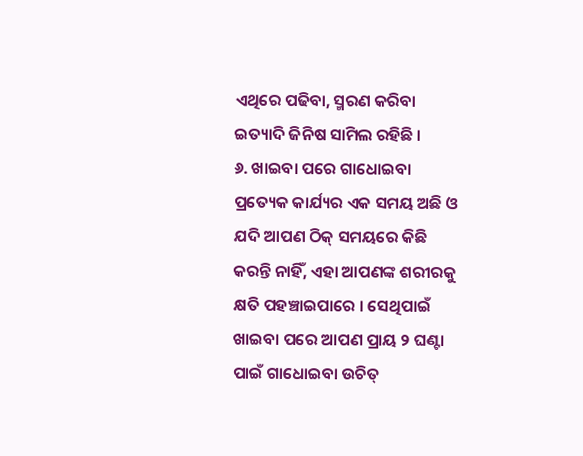ଏଥିରେ ପଢିବା, ସ୍ମରଣ କରିବା ଇତ୍ୟାଦି ଜିନିଷ ସାମିଲ ରହିଛି ।
୬. ଖାଇବା ପରେ ଗାଧୋଇବା
ପ୍ରତ୍ୟେକ କାର୍ଯ୍ୟର ଏକ ସମୟ ଅଛି ଓ ଯଦି ଆପଣ ଠିକ୍ ସମୟରେ କିଛି କରନ୍ତି ନାହିଁ, ଏହା ଆପଣଙ୍କ ଶରୀରକୁ କ୍ଷତି ପହଞ୍ଚାଇପାରେ । ସେଥିପାଇଁ ଖାଇବା ପରେ ଆପଣ ପ୍ରାୟ ୨ ଘଣ୍ଟା ପାଇଁ ଗାଧୋଇବା ଉଚିତ୍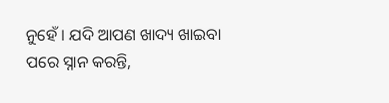ନୁହେଁ । ଯଦି ଆପଣ ଖାଦ୍ୟ ଖାଇବା ପରେ ସ୍ନାନ କରନ୍ତି,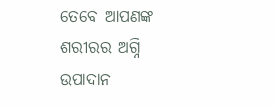ତେବେ ଆପଣଙ୍କ ଶରୀରର ଅଗ୍ନି ଉପାଦାନ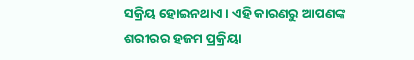ସକ୍ରିୟ ହୋଇନଥାଏ । ଏହି କାରଣରୁ ଆପଣଙ୍କ ଶରୀରର ହଜମ ପ୍ରକ୍ରିୟା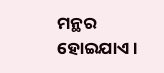ମନ୍ଥର ହୋଇଯାଏ ।